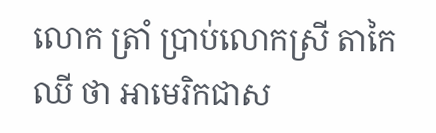លោក ត្រាំ ប្រាប់លោកស្រី តាកៃឈី ថា អាមេរិកជាស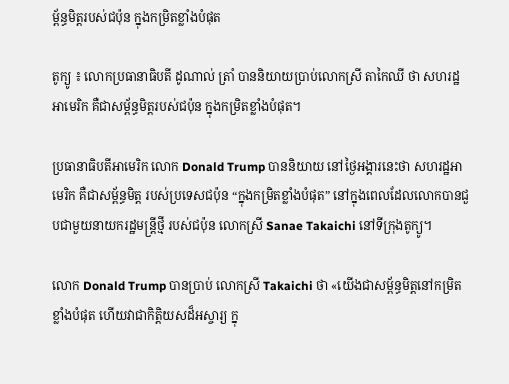ម្ព័ន្ធមិត្តរបស់ជប៉ុន ក្នុងកម្រិតខ្លាំងបំផុត

តូក្យូ ៖ លោកប្រធានាធិបតី ដូណាល់ ត្រាំ បាននិយាយប្រាប់លោកស្រី តាកៃឈី ថា សហរដ្ឋអាមេរិក គឺជាសម្ព័ន្ធមិត្តរបស់ជប៉ុន ក្នុងកម្រិតខ្លាំងបំផុត។

ប្រធានាធិបតីអាមេរិក លោក Donald Trump បាននិយាយ នៅថ្ងៃអង្គារនេះថា សហរដ្ឋអាមេរិក គឺជាសម្ព័ន្ធមិត្ត របស់ប្រទេសជប៉ុន “ក្នុងកម្រិតខ្លាំងបំផុត” នៅក្នុងពេលដែលលោកបានជួបជាមួយនាយករដ្ឋមន្ត្រីថ្មី របស់ជប៉ុន លោកស្រី Sanae Takaichi នៅទីក្រុងតូក្យូ។

លោក Donald Trump បានប្រាប់ លោកស្រី Takaichi ថា «យើងជាសម្ព័ន្ធមិត្តនៅកម្រិតខ្លាំងបំផុត ហើយវាជាកិត្តិយសដ៏អស្ចារ្យ ក្នុ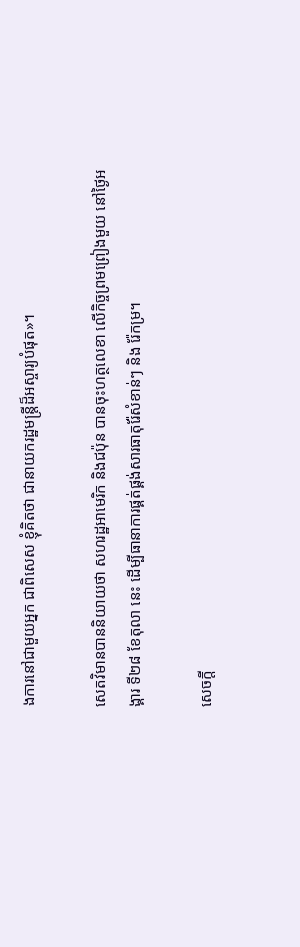ងការនៅជាមួយអ្នក ជាពិសេស ខ្ញុំគិតថា ជានាយករដ្ឋមន្ត្រីដ៏អស្ចារ្យបំផុត»។

សេតវិមានបាននិយាយថា សហរដ្ឋអាមេរិក និងជប៉ុន បានចុះហត្ថលេខា លើកិច្ចព្រមព្រៀងមួយ នៅថ្ងៃអង្គារ ទី២៨ ខែតុលា នេះ ដើម្បីធានាការផ្គត់ផ្គង់សារធាតុរ៉ែសំខាន់ៗ និង រ៉ែកម្រ។

សេចក្តី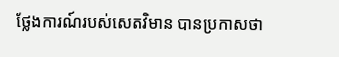ថ្លែងការណ៍របស់សេតវិមាន បានប្រកាសថា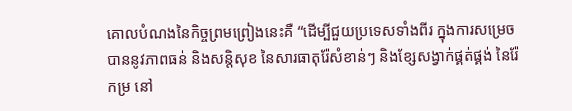គោលបំណងនៃកិច្ចព្រមព្រៀងនេះគឺ “ដើម្បីជួយប្រទេសទាំងពីរ ក្នុងការសម្រេចបាននូវភាពធន់ និងសន្តិសុខ នៃសារធាតុរ៉ែសំខាន់ៗ និងខ្សែសង្វាក់ផ្គត់ផ្គង់ នៃរ៉ែកម្រ នៅ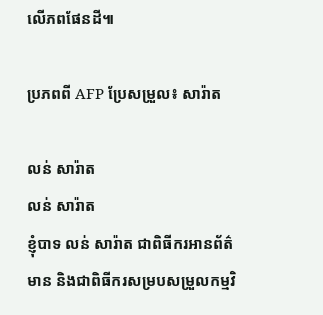លើភពផែនដី៕

ប្រភពពី AFP ប្រែសម្រួល៖ សារ៉ាត

លន់ សារ៉ាត
លន់ សារ៉ាត
ខ្ញុំបាទ លន់ សារ៉ាត ជាពិធីករអានព័ត៌មាន និងជាពិធីករសម្របសម្រួលកម្មវិ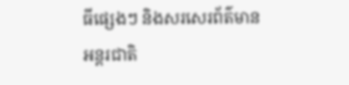ធីផ្សេងៗ និងសរសេរព័ត៌មានអន្តរជាតិ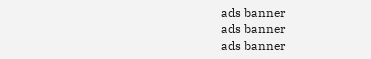ads banner
ads banner
ads banner